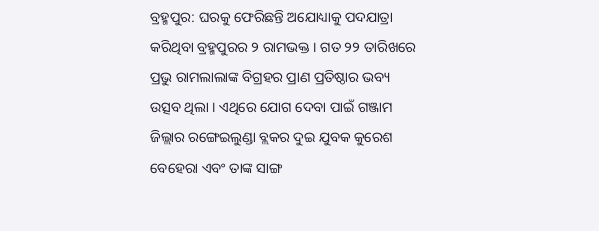ବ୍ରହ୍ମପୁର: ଘରକୁ ଫେରିଛନ୍ତି ଅଯୋଧ୍ୟାକୁ ପଦଯାତ୍ରା କରିଥିବା ବ୍ରହ୍ମପୁରର ୨ ରାମଭକ୍ତ । ଗତ ୨୨ ତାରିଖରେ ପ୍ରଭୁ ରାମଲାଲାଙ୍କ ବିଗ୍ରହର ପ୍ରାଣ ପ୍ରତିଷ୍ଠାର ଭବ୍ୟ ଉତ୍ସବ ଥିଲା । ଏଥିରେ ଯୋଗ ଦେବା ପାଇଁ ଗଞ୍ଜାମ ଜିଲ୍ଲାର ରଙ୍ଗେଇଲୁଣ୍ଡା ବ୍ଲକର ଦୁଇ ଯୁବକ କୁରେଶ ବେହେରା ଏବଂ ତାଙ୍କ ସାଙ୍ଗ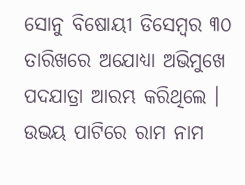ସୋନୁ ବିଷୋୟୀ ଡିସେମ୍ୱର ୩୦ ତାରିଖରେ ଅଯୋଧ୍ୟା ଅଭିମୁଖେ ପଦଯାତ୍ରା ଆରମ୍ଭ କରିଥିଲେ । ଉଭୟ ପାଟିରେ ରାମ ନାମ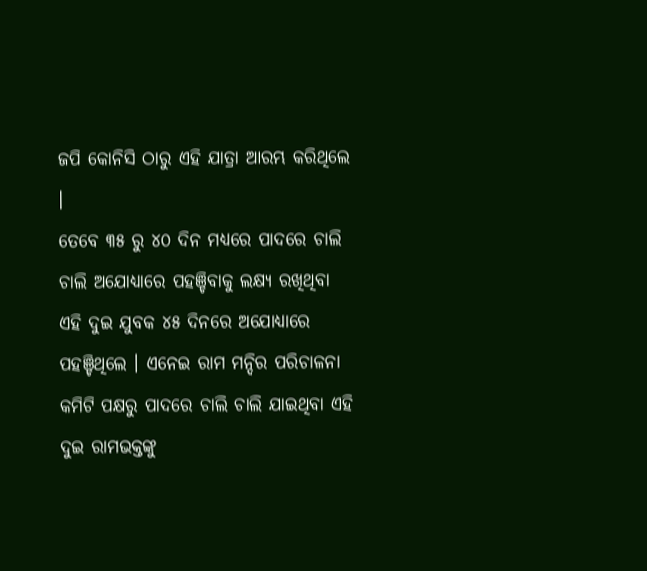ଜପି କୋନିସି ଠାରୁ ଏହି ଯାତ୍ରା ଆରମ୍ଭ କରିଥିଲେ ।
ତେବେ ୩୫ ରୁ ୪୦ ଦିନ ମଧ୍ୟରେ ପାଦରେ ଚାଲି ଚାଲି ଅଯୋଧ୍ୟାରେ ପହଞ୍ଚିବାକୁ ଲକ୍ଷ୍ୟ ରଖିଥିବା ଏହି ଦୁଇ ଯୁବକ ୪୫ ଦିନରେ ଅଯୋଧ୍ୟାରେ ପହଞ୍ଚିଥିଲେ । ଏନେଇ ରାମ ମନ୍ଦିର ପରିଚାଳନା କମିଟି ପକ୍ଷରୁ ପାଦରେ ଚାଲି ଚାଲି ଯାଇଥିବା ଏହି ଦୁଇ ରାମଭକ୍ତଙ୍କୁ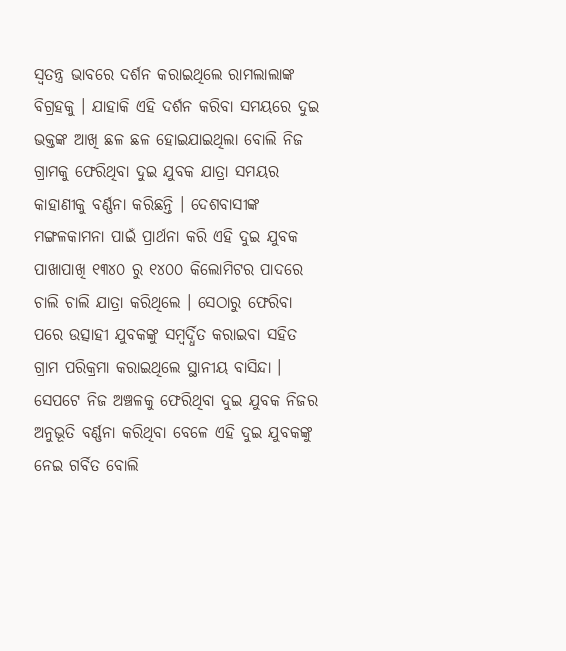ସ୍ୱତନ୍ତ୍ର ଭାବରେ ଦର୍ଶନ କରାଇଥିଲେ ରାମଲାଲାଙ୍କ ବିଗ୍ରହକୁ । ଯାହାକି ଏହି ଦର୍ଶନ କରିବା ସମୟରେ ଦୁଇ ଭକ୍ତଙ୍କ ଆଖି ଛଳ ଛଳ ହୋଇଯାଇଥିଲା ବୋଲି ନିଜ ଗ୍ରାମକୁ ଫେରିଥିବା ଦୁଇ ଯୁବକ ଯାତ୍ରା ସମୟର କାହାଣୀକୁ ବର୍ଣ୍ଣନା କରିଛନ୍ତି । ଦେଶବାସୀଙ୍କ ମଙ୍ଗଳକାମନା ପାଇଁ ପ୍ରାର୍ଥନା କରି ଏହି ଦୁଇ ଯୁବକ ପାଖାପାଖି ୧୩୪୦ ରୁ ୧୪୦୦ କିଲୋମିଟର ପାଦରେ ଚାଲି ଚାଲି ଯାତ୍ରା କରିଥିଲେ । ସେଠାରୁ ଫେରିବା ପରେ ଉତ୍ସାହୀ ଯୁବକଙ୍କୁ ସମ୍ୱର୍ଦ୍ଧିତ କରାଇବା ସହିତ ଗ୍ରାମ ପରିକ୍ରମା କରାଇଥିଲେ ସ୍ଥାନୀୟ ବାସିନ୍ଦା । ସେପଟେ ନିଜ ଅଞ୍ଚଳକୁ ଫେରିଥିବା ଦୁଇ ଯୁବକ ନିଜର ଅନୁଭୂତି ବର୍ଣ୍ଣନା କରିଥିବା ବେଳେ ଏହି ଦୁଇ ଯୁବକଙ୍କୁ ନେଇ ଗର୍ବିତ ବୋଲି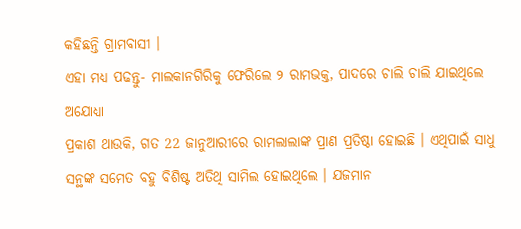କହିଛନ୍ତି ଗ୍ରାମବାସୀ ।
ଏହା ମଧ୍ୟ ପଢନ୍ତୁ- ମାଲକାନଗିରିକୁ ଫେରିଲେ ୨ ରାମଭକ୍ତ, ପାଦରେ ଚାଲି ଚାଲି ଯାଇଥିଲେ ଅଯୋଧ୍ୟା
ପ୍ରକାଶ ଥାଉକି, ଗତ 22 ଜାନୁଆରୀରେ ରାମଲାଲାଙ୍କ ପ୍ରାଣ ପ୍ରତିଷ୍ଠା ହୋଇଛି । ଏଥିପାଇଁ ସାଧୁ ସନ୍ଥଙ୍କ ସମେତ ବହୁ ବିଶିଷ୍ଟ ଅତିଥି ସାମିଲ ହୋଇଥିଲେ । ଯଜମାନ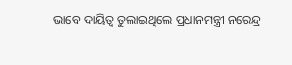ଭାବେ ଦାୟିତ୍ବ ତୁଲାଇଥିଲେ ପ୍ରଧାନମନ୍ତ୍ରୀ ନରେନ୍ଦ୍ର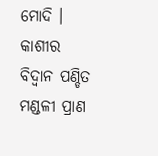ମୋଦି । କାଶୀର ବିଦ୍ବାନ ପଣ୍ଡିତ ମଣ୍ଡଳୀ ପ୍ରାଣ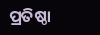ପ୍ରତିଷ୍ଠା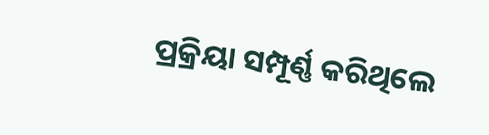ପ୍ରକ୍ରିୟା ସମ୍ପୂର୍ଣ୍ଣ କରିଥିଲେ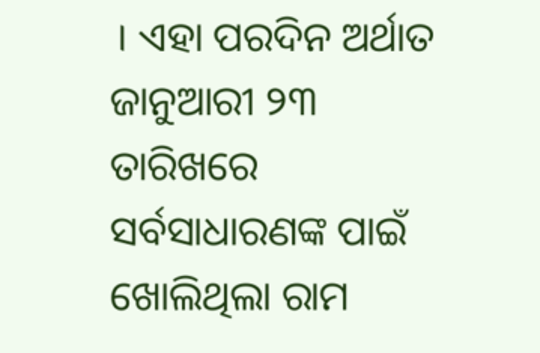। ଏହା ପରଦିନ ଅର୍ଥାତ ଜାନୁଆରୀ ୨୩ ତାରିଖରେ ସର୍ବସାଧାରଣଙ୍କ ପାଇଁ ଖୋଲିଥିଲା ରାମ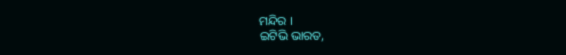ମନ୍ଦିର ।
ଇଟିଭି ଭାରତ,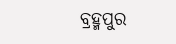ବ୍ରହ୍ମପୁର